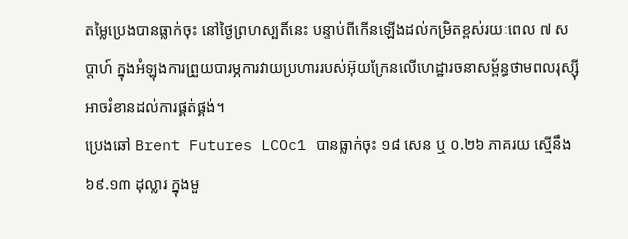តម្លៃប្រេងបានធ្លាក់ចុះ នៅថ្ងៃព្រហស្បតិ៍នេះ បន្ទាប់ពីកើនឡើងដល់កម្រិតខ្ពស់រយៈពេល ៧ សប្តាហ៍ ក្នុងអំឡុងការព្រួយបារម្ភការវាយប្រហាររបស់អ៊ុយក្រែនលើហេដ្ឋារចនាសម្ព័ន្ធថាមពលរុស្ស៊ី អាចរំខានដល់ការផ្គត់ផ្គង់។
ប្រេងឆៅ Brent Futures LCOc1 បានធ្លាក់ចុះ ១៨ សេន ឬ ០.២៦ ភាគរយ ស្មើនឹង ៦៩.១៣ ដុល្លារ ក្នុងមួ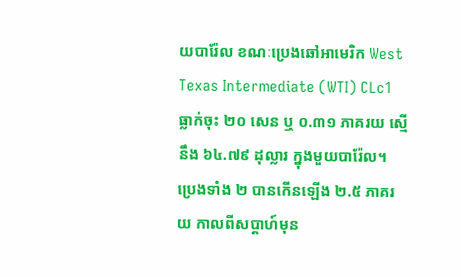យបារ៉ែល ខណៈប្រេងឆៅអាមេរិក West Texas Intermediate (WTI) CLc1 ធ្លាក់ចុះ ២០ សេន ឬ ០.៣១ ភាគរយ ស្មើនឹង ៦៤.៧៩ ដុល្លារ ក្នុងមួយបារ៉ែល។
ប្រេងទាំង ២ បានកើនឡើង ២.៥ ភាគរយ កាលពីសប្ដាហ៍មុន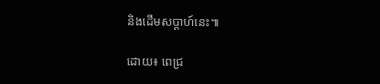និងដើមសប្ដាហ៍នេះ៕

ដោយ៖ ពេជ្រ